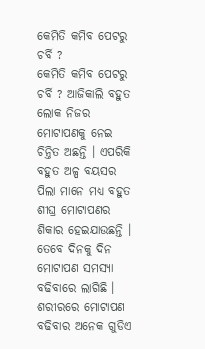କେମିତି କମିବ ପେଟରୁ ଚର୍ବି ?
କେମିତି କମିବ ପେଟରୁ ଚର୍ବି ? ଆଜିକାଲି ବହୁତ ଲୋକ ନିଜର ମୋଟାପଣକୁ ନେଇ ଚିନ୍ତିତ ଅଛନ୍ତି । ଏପରିକି ବହୁତ ଅଳ୍ପ ବୟସର ପିଲା ମାନେ ମଧ୍ୟ ବହୁତ ଶୀଘ୍ର ମୋଟାପଣର ଶିକାର ହେଇଯାଉଛନ୍ତି । ତେବେ ଦିନକୁ ଦିନ ମୋଟାପଣ ସମସ୍ଯା ବଢିବାରେ ଲାଗିଛି । ଶରୀରରେ ମୋଟାପଣ ବଢିବାର ଅନେକ ଗୁଡିଏ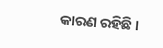କାରଣ ରହିଛି ।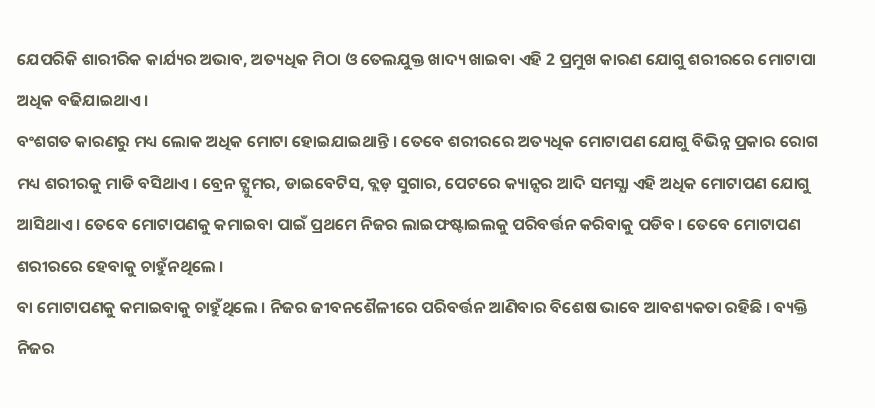ଯେପରିକି ଶାରୀରିକ କାର୍ଯ୍ୟର ଅଭାବ, ଅତ୍ୟଧିକ ମିଠା ଓ ତେଲଯୁକ୍ତ ଖାଦ୍ୟ ଖାଇବା ଏହି 2 ପ୍ରମୁଖ କାରଣ ଯୋଗୁ ଶରୀରରେ ମୋଟାପା ଅଧିକ ବଢିଯାଇଥାଏ ।
ବଂଶଗତ କାରଣରୁ ମଧ୍ୟ ଲୋକ ଅଧିକ ମୋଟା ହୋଇଯାଇଥାନ୍ତି । ତେବେ ଶରୀରରେ ଅତ୍ୟଧିକ ମୋଟାପଣ ଯୋଗୁ ବିଭିନ୍ନ ପ୍ରକାର ରୋଗ ମଧ୍ୟ ଶରୀରକୁ ମାଡି ବସିଥାଏ । ବ୍ରେନ ଟ୍ଯୁମର, ଡାଇବେଟିସ, ବ୍ଲଡ଼ ସୁଗାର, ପେଟରେ କ୍ୟାନ୍ସର ଆଦି ସମସ୍ଯା ଏହି ଅଧିକ ମୋଟାପଣ ଯୋଗୁ ଆସିଥାଏ । ତେବେ ମୋଟାପଣକୁ କମାଇବା ପାଇଁ ପ୍ରଥମେ ନିଜର ଲାଇଫଷ୍ଟାଇଲକୁ ପରିବର୍ତ୍ତନ କରିବାକୁ ପଡିବ । ତେବେ ମୋଟାପଣ ଶରୀରରେ ହେବାକୁ ଚାହୁଁନଥିଲେ ।
ବା ମୋଟାପଣକୁ କମାଇବାକୁ ଚାହୁଁଥିଲେ । ନିଜର ଜୀବନଶୈଳୀରେ ପରିବର୍ତ୍ତନ ଆଣିବାର ବିଶେଷ ଭାବେ ଆବଶ୍ୟକତା ରହିଛି । ବ୍ୟକ୍ତି ନିଜର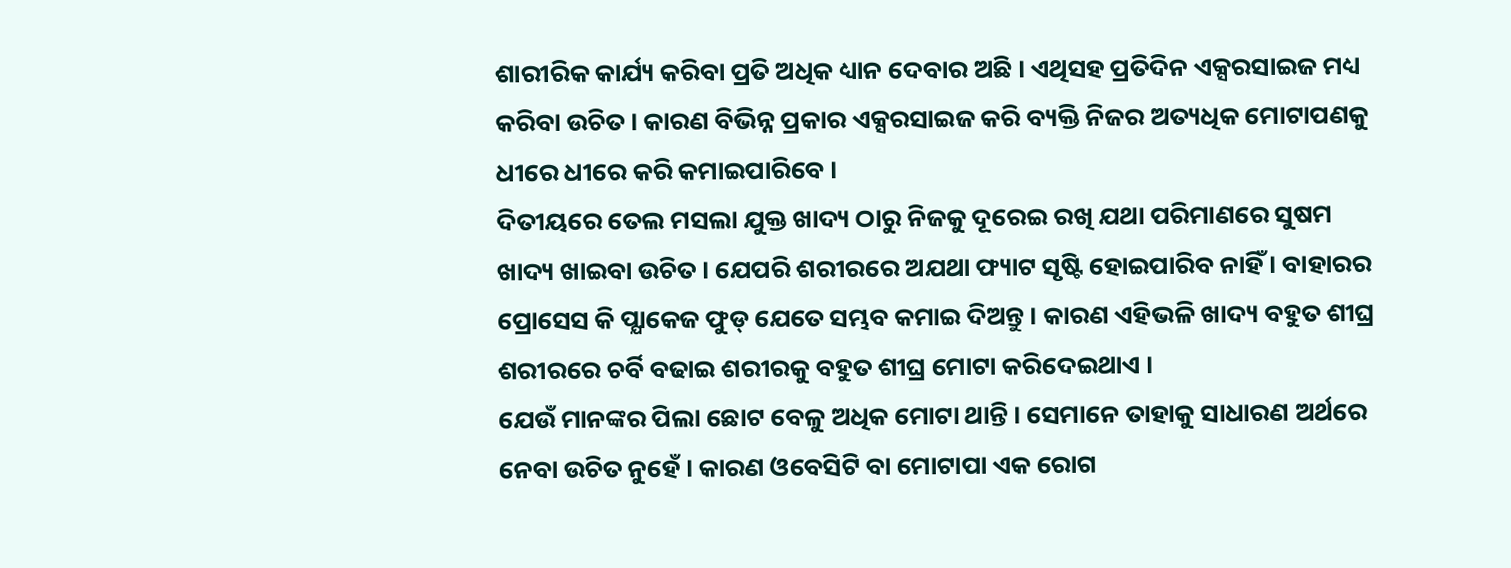ଶାରୀରିକ କାର୍ଯ୍ୟ କରିବା ପ୍ରତି ଅଧିକ ଧ୍ୟାନ ଦେବାର ଅଛି । ଏଥିସହ ପ୍ରତିଦିନ ଏକ୍ସରସାଇଜ ମଧ୍ୟ କରିବା ଉଚିତ । କାରଣ ବିଭିନ୍ନ ପ୍ରକାର ଏକ୍ସରସାଇଜ କରି ବ୍ୟକ୍ତି ନିଜର ଅତ୍ୟଧିକ ମୋଟାପଣକୁ ଧୀରେ ଧୀରେ କରି କମାଇପାରିବେ ।
ଦିତୀୟରେ ତେଲ ମସଲା ଯୁକ୍ତ ଖାଦ୍ୟ ଠାରୁ ନିଜକୁ ଦୂରେଇ ରଖି ଯଥା ପରିମାଣରେ ସୁଷମ ଖାଦ୍ୟ ଖାଇବା ଉଚିତ । ଯେପରି ଶରୀରରେ ଅଯଥା ଫ୍ୟାଟ ସୃଷ୍ଟି ହୋଇପାରିବ ନାହିଁ । ବାହାରର ପ୍ରୋସେସ କି ପ୍ଯାକେଜ ଫୁଡ୍ ଯେତେ ସମ୍ଭବ କମାଇ ଦିଅନ୍ତୁ । କାରଣ ଏହିଭଳି ଖାଦ୍ୟ ବହୁତ ଶୀଘ୍ର ଶରୀରରେ ଚର୍ବି ବଢାଇ ଶରୀରକୁ ବହୁତ ଶୀଘ୍ର ମୋଟା କରିଦେଇଥାଏ ।
ଯେଉଁ ମାନଙ୍କର ପିଲା ଛୋଟ ବେଳୁ ଅଧିକ ମୋଟା ଥାନ୍ତି । ସେମାନେ ତାହାକୁ ସାଧାରଣ ଅର୍ଥରେ ନେବା ଉଚିତ ନୁହେଁ । କାରଣ ଓବେସିଟି ବା ମୋଟାପା ଏକ ରୋଗ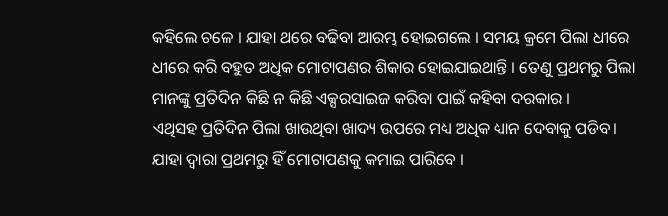କହିଲେ ଚଳେ । ଯାହା ଥରେ ବଢିବା ଆରମ୍ଭ ହୋଇଗଲେ । ସମୟ କ୍ରମେ ପିଲା ଧୀରେ ଧୀରେ କରି ବହୁତ ଅଧିକ ମୋଟାପଣର ଶିକାର ହୋଇଯାଇଥାନ୍ତି । ତେଣୁ ପ୍ରଥମରୁ ପିଲା ମାନଙ୍କୁ ପ୍ରତିଦିନ କିଛି ନ କିଛି ଏକ୍ସରସାଇଜ କରିବା ପାଇଁ କହିବା ଦରକାର ।
ଏଥିସହ ପ୍ରତିଦିନ ପିଲା ଖାଉଥିବା ଖାଦ୍ୟ ଉପରେ ମଧ୍ୟ ଅଧିକ ଧ୍ୟାନ ଦେବାକୁ ପଡିବ। ଯାହା ଦ୍ଵାରା ପ୍ରଥମରୁ ହିଁ ମୋଟାପଣକୁ କମାଇ ପାରିବେ ।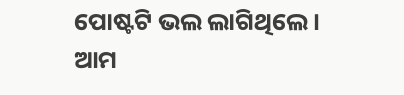ପୋଷ୍ଟଟି ଭଲ ଲାଗିଥିଲେ । ଆମ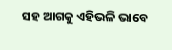ସହ ଆଗକୁ ଏହିଭଳି ଭାବେ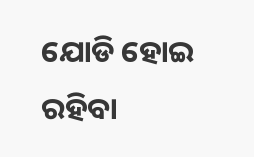ଯୋଡି ହୋଇ ରହିବା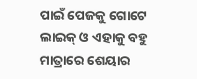ପାଇଁ ପେଜକୁ ଗୋଟେ ଲାଇକ୍ ଓ ଏହାକୁ ବହୁ ମାତ୍ରାରେ ଶେୟାର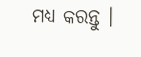ମଧ୍ୟ କରନ୍ତୁ ।